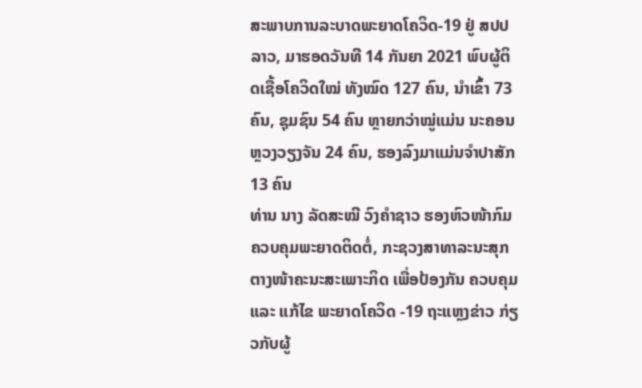ສະພາບການລະບາດພະຍາດໂຄວິດ-19 ຢູ່ ສປປ ລາວ, ມາຮອດວັນທີ 14 ກັນຍາ 2021 ພົບຜູ້ຕິດເຊື້ອໂຄວິດໃໝ່ ທັງໝົດ 127 ຄົນ, ນຳເຂົ້າ 73 ຄົນ, ຊຸມຊົນ 54 ຄົນ ຫຼາຍກວ່າໝູ່ແມ່ນ ນະຄອນຫຼວງວຽງຈັນ 24 ຄົນ, ຮອງລົງມາແມ່ນຈໍາປາສັກ 13 ຄົນ
ທ່ານ ນາງ ລັດສະໝີ ວົງຄຳຊາວ ຮອງຫົວໜ້າກົມຄວບຄຸມພະຍາດຕິດຕໍ່, ກະຊວງສາທາລະນະສຸກ ຕາງໜ້າຄະນະສະເພາະກິດ ເພື່ອປ້ອງກັນ ຄວບຄຸມ ແລະ ແກ້ໄຂ ພະຍາດໂຄວິດ -19 ຖະແຫຼງຂ່າວ ກ່ຽວກັບຜູ້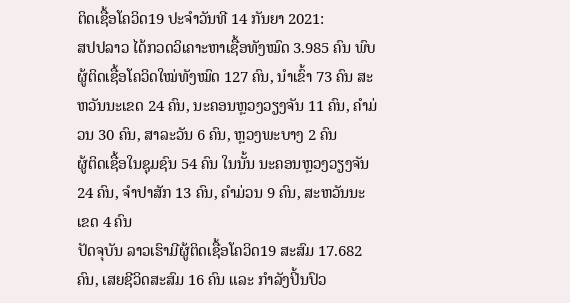ຕິດເຊື້ອໂຄວິດ19 ປະຈຳວັນທີ 14 ກັນຍາ 2021:
ສປປລາວ ໄດ້ກວດວິເຄາະຫາເຊື້ອທັງໝົດ 3.985 ຄົນ ພົບຜູ້ຕິດເຊື້ອໂຄວິດໃໝ່ທັງໝົດ 127 ຄົນ, ນຳເຂົ້າ 73 ຄົນ ສະຫວັນນະເຂດ 24 ຄົນ, ນະຄອນຫຼວງວຽງຈັນ 11 ຄົນ, ຄຳມ່ວນ 30 ຄົນ, ສາລະວັນ 6 ຄົນ, ຫຼວງພະບາງ 2 ຄົນ
ຜູ້ຕິດເຊື້ອໃນຊຸມຊົນ 54 ຄົນ ໃນນັ້ນ ນະຄອນຫຼວງວຽງຈັນ 24 ຄົນ, ຈຳປາສັກ 13 ຄົນ, ຄຳມ່ວນ 9 ຄົນ, ສະຫວັນນະເຂດ 4 ຄົນ
ປັດຈຸບັນ ລາວເຮົາມີຜູ້ຕິດເຊື້ອໂຄວິດ19 ສະສົມ 17.682 ຄົນ, ເສຍຊີວິດສະສົມ 16 ຄົນ ແລະ ກຳລັງປິ້ນປົວ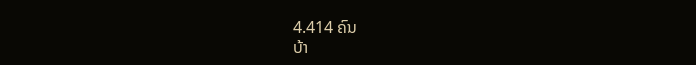4.414 ຄົນ
ບ້າ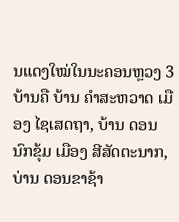ນແດງໃໝ່ໃນນະຄອນຫຼວງ 3 ບ້ານຄື ບ້ານ ຄຳສະຫວາດ ເມືອງ ໄຊເສດຖາ, ບ້ານ ດອນນົກຂຸ້ມ ເມືອງ ສີສັດຕະນາກ, ບ່ານ ດອນຂາຊ້າ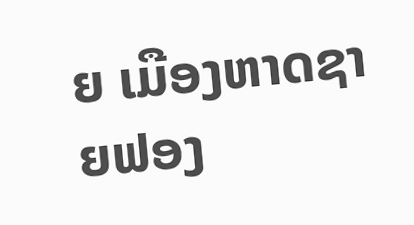ຍ ເມືອງຫາດຊາຍຟອງ